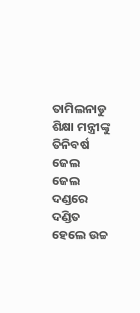ତାମିଲନାଡୁ ଶିକ୍ଷା ମନ୍ତ୍ରୀଙ୍କୁ ତିନିବର୍ଷ ଜେଲ
ଜେଲ ଦଣ୍ଡରେ ଦଣ୍ଡିତ ହେଲେ ଉଚ୍ଚ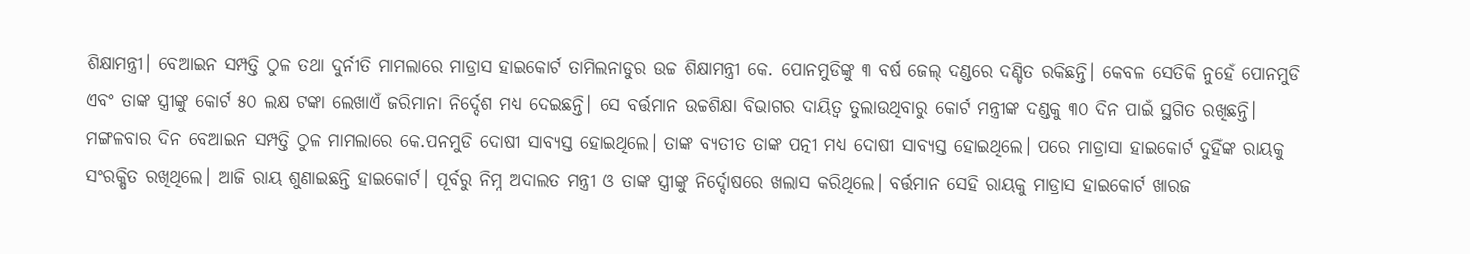ଶିକ୍ଷାମନ୍ତ୍ରୀ। ବେଆଇନ ସମ୍ପତ୍ତି ଠୁଳ ତଥା ଦୁର୍ନୀତି ମାମଲାରେ ମାଡ୍ରାସ ହାଇକୋର୍ଟ ତାମିଲନାଡୁର ଉଚ୍ଚ ଶିକ୍ଷାମନ୍ତ୍ରୀ କେ. ପୋନମୁଡିଙ୍କୁ ୩ ବର୍ଷ ଜେଲ୍ ଦଣ୍ଡରେ ଦଣ୍ଡିତ ରକିଛନ୍ତି। କେବଳ ସେତିକି ନୁହେଁ ପୋନମୁଡି ଏବଂ ତାଙ୍କ ସ୍ତ୍ରୀଙ୍କୁ କୋର୍ଟ ୫୦ ଲକ୍ଷ ଟଙ୍କା ଲେଖାଏଁ ଜରିମାନା ନିର୍ଦ୍ଦେଶ ମଧ୍ୟ ଦେଇଛନ୍ତି। ସେ ବର୍ତ୍ତମାନ ଉଚ୍ଚଶିକ୍ଷା ବିଭାଗର ଦାୟିତ୍ୱ ତୁଲାଉଥିବାରୁ କୋର୍ଟ ମନ୍ତ୍ରୀଙ୍କ ଦଣ୍ଡକୁ ୩୦ ଦିନ ପାଇଁ ସ୍ଥଗିତ ରଖିଛନ୍ତି।
ମଙ୍ଗଳବାର ଦିନ ବେଆଇନ ସମ୍ପତ୍ତି ଠୁଳ ମାମଲାରେ କେ.ପନମୁଡି ଦୋଷୀ ସାବ୍ୟସ୍ତ ହୋଇଥିଲେ। ତାଙ୍କ ବ୍ୟତୀତ ତାଙ୍କ ପତ୍ନୀ ମଧ୍ୟ ଦୋଷୀ ସାବ୍ୟସ୍ତ ହୋଇଥିଲେ। ପରେ ମାଡ୍ରାସା ହାଇକୋର୍ଟ ଦୁହିଁଙ୍କ ରାୟକୁ ସଂରକ୍ଷିତ ରଖିଥିଲେ। ଆଜି ରାୟ ଶୁଣାଇଛନ୍ତି ହାଇକୋର୍ଟ। ପୂର୍ବରୁ ନିମ୍ନ ଅଦାଲତ ମନ୍ତ୍ରୀ ଓ ତାଙ୍କ ସ୍ତ୍ରୀଙ୍କୁ ନିର୍ଦ୍ଦୋଷରେ ଖଲାସ କରିଥିଲେ। ବର୍ତ୍ତମାନ ସେହି ରାୟକୁ ମାଡ୍ରାସ ହାଇକୋର୍ଟ ଖାରଜ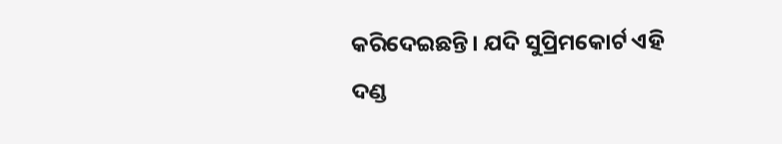କରିଦେଇଛନ୍ତି। ଯଦି ସୁପ୍ରିମକୋର୍ଟ ଏହି ଦଣ୍ଡ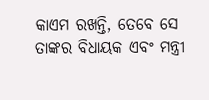କାଏମ ରଖନ୍ତି, ତେବେ ସେ ତାଙ୍କର ବିଧାୟକ ଏବଂ ମନ୍ତ୍ରୀ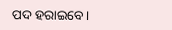ପଦ ହରାଇବେ।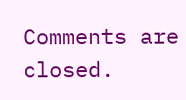Comments are closed.